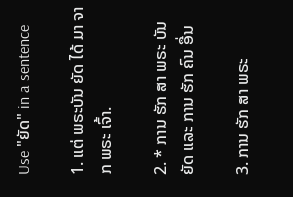Use "ຍັດ" in a sentence

1. ແຕ່ ພຣະບັນ ຍັດ ໄດ້ ມາ ຈາກ ພຣະ ເຈົ້າ.

2. * ການ ຮັກ ສາ ພຣະ ບັນ ຍັດ ແລະ ການ ຮັກ ຄົນ ອື່ນ

3. ການ ຮັກ ສາ ພຣະ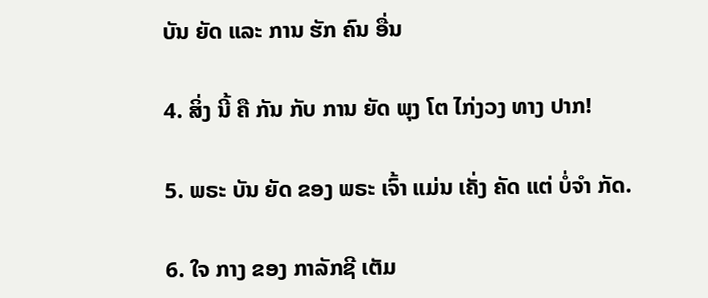ບັນ ຍັດ ແລະ ການ ຮັກ ຄົນ ອື່ນ

4. ສິ່ງ ນີ້ ຄື ກັນ ກັບ ການ ຍັດ ພຸງ ໂຕ ໄກ່ງວງ ທາງ ປາກ!

5. ພຣະ ບັນ ຍັດ ຂອງ ພຣະ ເຈົ້າ ແມ່ນ ເຄັ່ງ ຄັດ ແຕ່ ບໍ່ຈໍາ ກັດ.

6. ໃຈ ກາງ ຂອງ ກາລັກຊີ ເຕັມ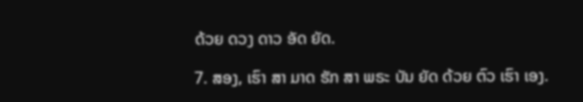ດ້ວຍ ດວງ ດາວ ອັດ ຍັດ.

7. ສອງ, ເຮົາ ສາ ມາດ ຮັກ ສາ ພຣະ ບັນ ຍັດ ດ້ວຍ ຕົວ ເຮົາ ເອງ.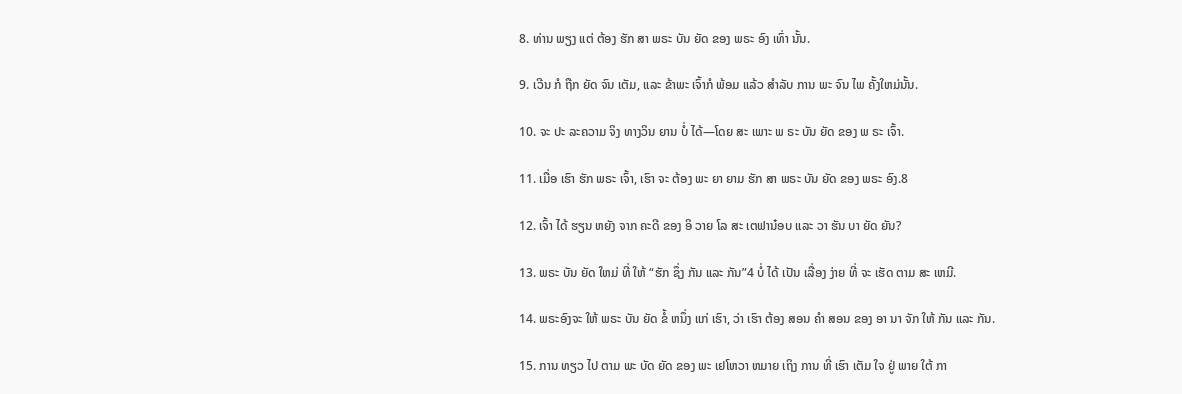8. ທ່ານ ພຽງ ແຕ່ ຕ້ອງ ຮັກ ສາ ພຣະ ບັນ ຍັດ ຂອງ ພຣະ ອົງ ເທົ່າ ນັ້ນ.

9. ເວີນ ກໍ ຖືກ ຍັດ ຈົນ ເຕັມ, ແລະ ຂ້າພະ ເຈົ້າກໍ ພ້ອມ ແລ້ວ ສໍາລັບ ການ ພະ ຈົນ ໄພ ຄັ້ງໃຫມ່ນັ້ນ.

10. ຈະ ປະ ລະຄວາມ ຈິງ ທາງວິນ ຍານ ບໍ່ ໄດ້—ໂດຍ ສະ ເພາະ ພ ຣະ ບັນ ຍັດ ຂອງ ພ ຣະ ເຈົ້າ.

11. ເມື່ອ ເຮົາ ຮັກ ພຣະ ເຈົ້າ, ເຮົາ ຈະ ຕ້ອງ ພະ ຍາ ຍາມ ຮັກ ສາ ພຣະ ບັນ ຍັດ ຂອງ ພຣະ ອົງ.8

12. ເຈົ້າ ໄດ້ ຮຽນ ຫຍັງ ຈາກ ຄະດີ ຂອງ ອິ ວາຍ ໂລ ສະ ເຕຟານ໋ອບ ແລະ ວາ ຮັນ ບາ ຍັດ ຍັນ?

13. ພຣະ ບັນ ຍັດ ໃຫມ່ ທີ່ ໃຫ້ “ຮັກ ຊຶ່ງ ກັນ ແລະ ກັນ”4 ບໍ່ ໄດ້ ເປັນ ເລື່ອງ ງ່າຍ ທີ່ ຈະ ເຮັດ ຕາມ ສະ ເຫມີ.

14. ພຣະອົງຈະ ໃຫ້ ພຣະ ບັນ ຍັດ ຂໍ້ ຫນຶ່ງ ແກ່ ເຮົາ, ວ່າ ເຮົາ ຕ້ອງ ສອນ ຄໍາ ສອນ ຂອງ ອາ ນາ ຈັກ ໃຫ້ ກັນ ແລະ ກັນ.

15. ການ ທຽວ ໄປ ຕາມ ພະ ບັດ ຍັດ ຂອງ ພະ ເຢໂຫວາ ຫມາຍ ເຖິງ ການ ທີ່ ເຮົາ ເຕັມ ໃຈ ຢູ່ ພາຍ ໃຕ້ ກາ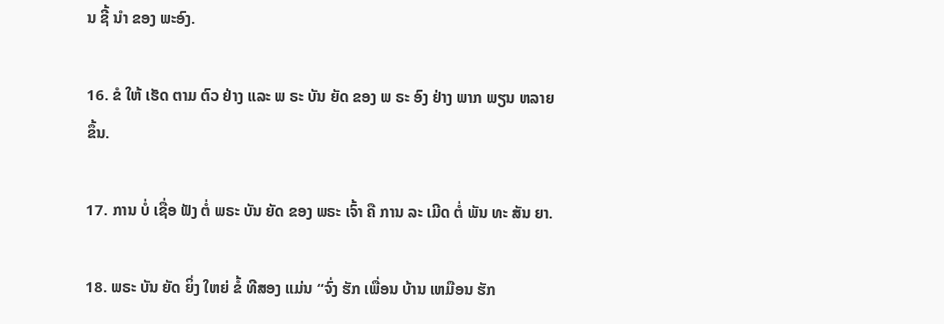ນ ຊີ້ ນໍາ ຂອງ ພະອົງ.

16. ຂໍ ໃຫ້ ເຮັດ ຕາມ ຕົວ ຢ່າງ ແລະ ພ ຣະ ບັນ ຍັດ ຂອງ ພ ຣະ ອົງ ຢ່າງ ພາກ ພຽນ ຫລາຍ ຂຶ້ນ.

17. ການ ບໍ່ ເຊື່ອ ຟັງ ຕໍ່ ພຣະ ບັນ ຍັດ ຂອງ ພຣະ ເຈົ້າ ຄື ການ ລະ ເມີດ ຕໍ່ ພັນ ທະ ສັນ ຍາ.

18. ພຣະ ບັນ ຍັດ ຍິ່ງ ໃຫຍ່ ຂໍ້ ທີສອງ ແມ່ນ “ຈົ່ງ ຮັກ ເພື່ອນ ບ້ານ ເຫມືອນ ຮັກ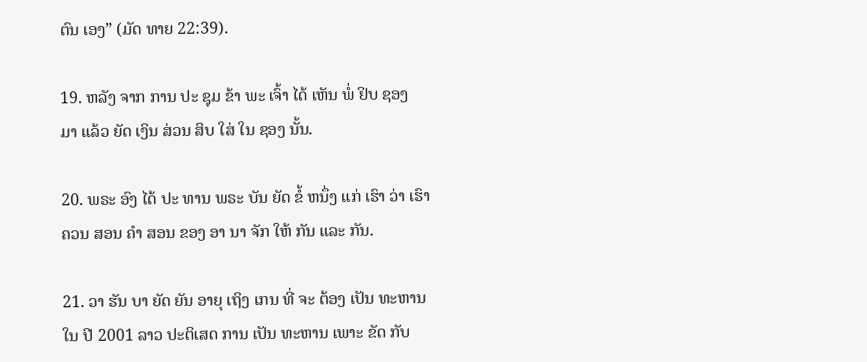ຕົນ ເອງ” (ມັດ ທາຍ 22:39).

19. ຫລັງ ຈາກ ການ ປະ ຊຸມ ຂ້າ ພະ ເຈົ້າ ໄດ້ ເຫັນ ພໍ່ ຢິບ ຊອງ ມາ ແລ້ວ ຍັດ ເງິນ ສ່ວນ ສິບ ໃສ່ ໃນ ຊອງ ນັ້ນ.

20. ພຣະ ອົງ ໄດ້ ປະ ທານ ພຣະ ບັນ ຍັດ ຂໍ້ ຫນຶ່ງ ແກ່ ເຮົາ ວ່າ ເຮົາ ຄວນ ສອນ ຄໍາ ສອນ ຂອງ ອາ ນາ ຈັກ ໃຫ້ ກັນ ແລະ ກັນ.

21. ວາ ຮັນ ບາ ຍັດ ຍັນ ອາຍຸ ເຖິງ ເກນ ທີ່ ຈະ ຕ້ອງ ເປັນ ທະຫານ ໃນ ປີ 2001 ລາວ ປະຕິເສດ ການ ເປັນ ທະຫານ ເພາະ ຂັດ ກັບ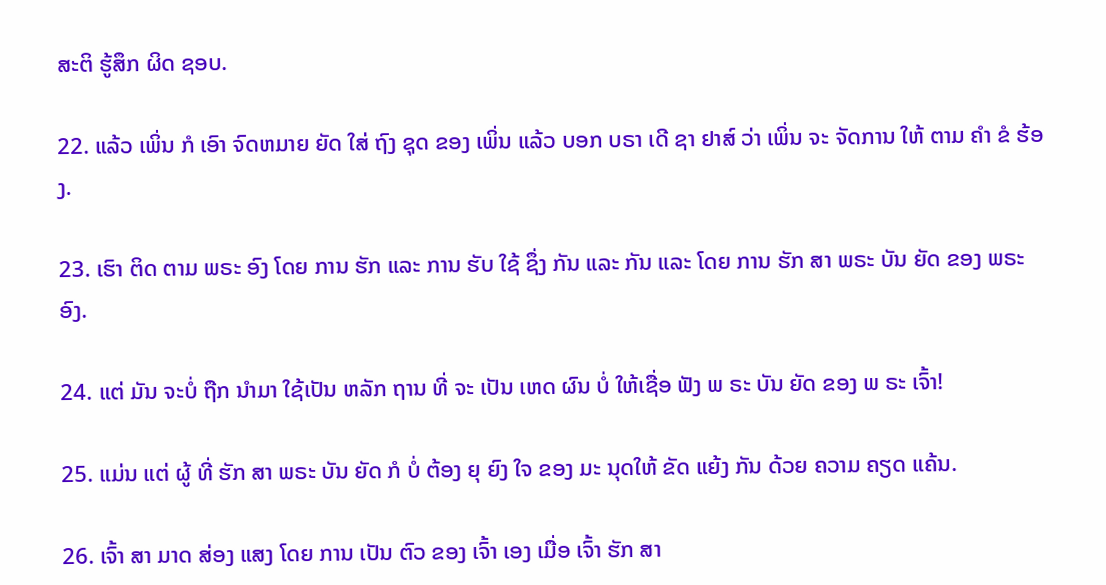ສະຕິ ຮູ້ສຶກ ຜິດ ຊອບ.

22. ແລ້ວ ເພິ່ນ ກໍ ເອົາ ຈົດຫມາຍ ຍັດ ໃສ່ ຖົງ ຊຸດ ຂອງ ເພິ່ນ ແລ້ວ ບອກ ບຣາ ເດີ ຊາ ຢາສ໌ ວ່າ ເພິ່ນ ຈະ ຈັດການ ໃຫ້ ຕາມ ຄໍາ ຂໍ ຮ້ອງ.

23. ເຮົາ ຕິດ ຕາມ ພຣະ ອົງ ໂດຍ ການ ຮັກ ແລະ ການ ຮັບ ໃຊ້ ຊຶ່ງ ກັນ ແລະ ກັນ ແລະ ໂດຍ ການ ຮັກ ສາ ພຣະ ບັນ ຍັດ ຂອງ ພຣະ ອົງ.

24. ແຕ່ ມັນ ຈະບໍ່ ຖືກ ນໍາມາ ໃຊ້ເປັນ ຫລັກ ຖານ ທີ່ ຈະ ເປັນ ເຫດ ຜົນ ບໍ່ ໃຫ້ເຊື່ອ ຟັງ ພ ຣະ ບັນ ຍັດ ຂອງ ພ ຣະ ເຈົ້າ!

25. ແມ່ນ ແຕ່ ຜູ້ ທີ່ ຮັກ ສາ ພຣະ ບັນ ຍັດ ກໍ ບໍ່ ຕ້ອງ ຍຸ ຍົງ ໃຈ ຂອງ ມະ ນຸດໃຫ້ ຂັດ ແຍ້ງ ກັນ ດ້ວຍ ຄວາມ ຄຽດ ແຄ້ນ.

26. ເຈົ້າ ສາ ມາດ ສ່ອງ ແສງ ໂດຍ ການ ເປັນ ຕົວ ຂອງ ເຈົ້າ ເອງ ເມື່ອ ເຈົ້າ ຮັກ ສາ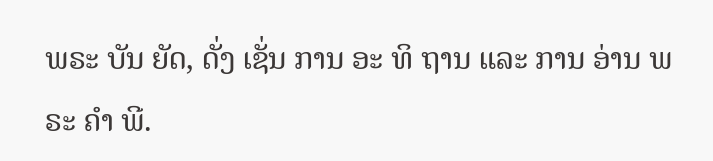ພຣະ ບັນ ຍັດ, ດັ່ງ ເຊັ່ນ ການ ອະ ທິ ຖານ ແລະ ການ ອ່ານ ພຣະ ຄໍາ ພີ.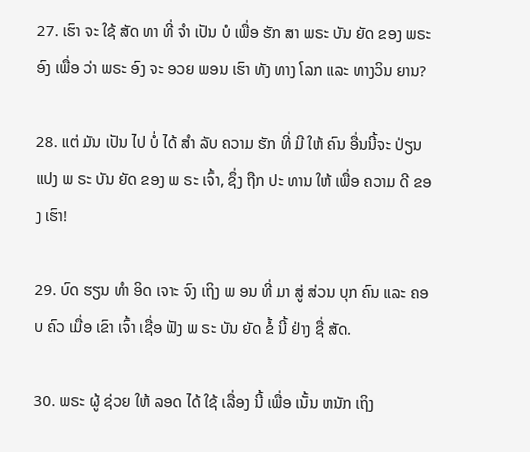27. ເຮົາ ຈະ ໃຊ້ ສັດ ທາ ທີ່ ຈໍາ ເປັນ ບໍ ເພື່ອ ຮັກ ສາ ພຣະ ບັນ ຍັດ ຂອງ ພຣະ ອົງ ເພື່ອ ວ່າ ພຣະ ອົງ ຈະ ອວຍ ພອນ ເຮົາ ທັງ ທາງ ໂລກ ແລະ ທາງວິນ ຍານ?

28. ແຕ່ ມັນ ເປັນ ໄປ ບໍ່ ໄດ້ ສໍາ ລັບ ຄວາມ ຮັກ ທີ່ ມີ ໃຫ້ ຄົນ ອື່ນນີ້ຈະ ປ່ຽນ ແປງ ພ ຣະ ບັນ ຍັດ ຂອງ ພ ຣະ ເຈົ້າ, ຊຶ່ງ ຖືກ ປະ ທານ ໃຫ້ ເພື່ອ ຄວາມ ດີ ຂອງ ເຮົາ!

29. ບົດ ຮຽນ ທໍາ ອິດ ເຈາະ ຈົງ ເຖິງ ພ ອນ ທີ່ ມາ ສູ່ ສ່ວນ ບຸກ ຄົນ ແລະ ຄອບ ຄົວ ເມື່ອ ເຂົາ ເຈົ້າ ເຊື່ອ ຟັງ ພ ຣະ ບັນ ຍັດ ຂໍ້ ນີ້ ຢ່າງ ຊື່ ສັດ.

30. ພຣະ ຜູ້ ຊ່ວຍ ໃຫ້ ລອດ ໄດ້ ໃຊ້ ເລື່ອງ ນີ້ ເພື່ອ ເນັ້ນ ຫນັກ ເຖິງ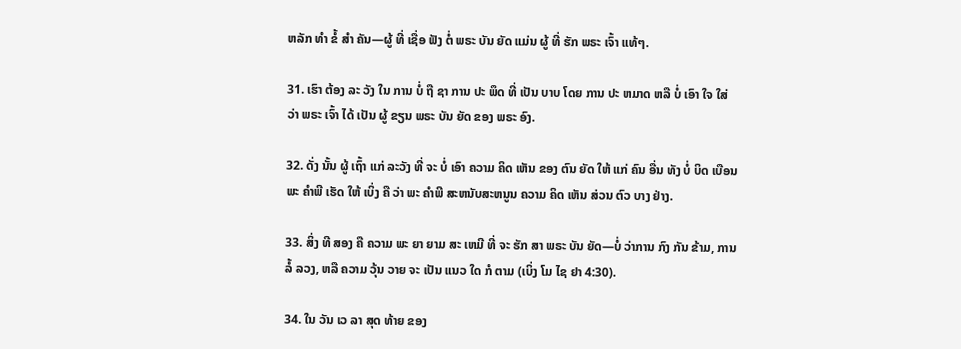ຫລັກ ທໍາ ຂໍ້ ສໍາ ຄັນ—ຜູ້ ທີ່ ເຊື່ອ ຟັງ ຕໍ່ ພຣະ ບັນ ຍັດ ແມ່ນ ຜູ້ ທີ່ ຮັກ ພຣະ ເຈົ້າ ແທ້ໆ.

31. ເຮົາ ຕ້ອງ ລະ ວັງ ໃນ ການ ບໍ່ ຖື ຊາ ການ ປະ ພຶດ ທີ່ ເປັນ ບາບ ໂດຍ ການ ປະ ຫມາດ ຫລື ບໍ່ ເອົາ ໃຈ ໃສ່ ວ່າ ພຣະ ເຈົ້າ ໄດ້ ເປັນ ຜູ້ ຂຽນ ພຣະ ບັນ ຍັດ ຂອງ ພຣະ ອົງ.

32. ດັ່ງ ນັ້ນ ຜູ້ ເຖົ້າ ແກ່ ລະວັງ ທີ່ ຈະ ບໍ່ ເອົາ ຄວາມ ຄິດ ເຫັນ ຂອງ ຕົນ ຍັດ ໃຫ້ ແກ່ ຄົນ ອື່ນ ທັງ ບໍ່ ບິດ ເບືອນ ພະ ຄໍາພີ ເຮັດ ໃຫ້ ເບິ່ງ ຄື ວ່າ ພະ ຄໍາພີ ສະຫນັບສະຫນູນ ຄວາມ ຄິດ ເຫັນ ສ່ວນ ຕົວ ບາງ ຢ່າງ.

33. ສິ່ງ ທີ ສອງ ຄື ຄວາມ ພະ ຍາ ຍາມ ສະ ເຫມີ ທີ່ ຈະ ຮັກ ສາ ພຣະ ບັນ ຍັດ—ບໍ່ ວ່າການ ກົງ ກັນ ຂ້າມ, ການ ລໍ້ ລວງ, ຫລື ຄວາມ ວຸ້ນ ວາຍ ຈະ ເປັນ ແນວ ໃດ ກໍ ຕາມ (ເບິ່ງ ໂມ ໄຊ ຢາ 4:30).

34. ໃນ ວັນ ເວ ລາ ສຸດ ທ້າຍ ຂອງ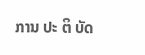ການ ປະ ຕິ ບັດ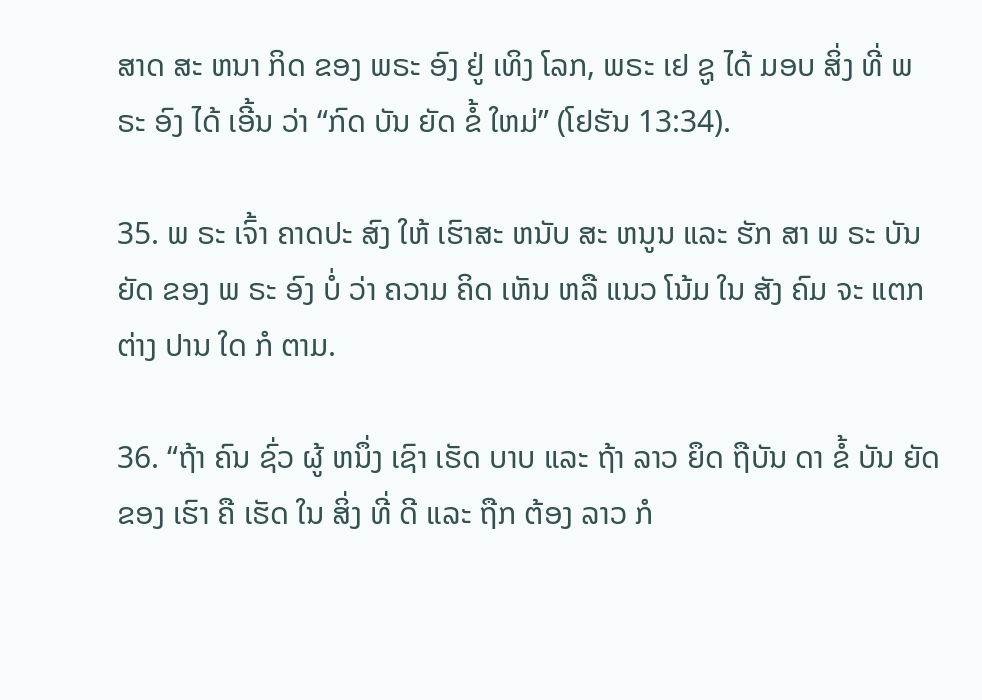ສາດ ສະ ຫນາ ກິດ ຂອງ ພຣະ ອົງ ຢູ່ ເທິງ ໂລກ, ພຣະ ເຢ ຊູ ໄດ້ ມອບ ສິ່ງ ທີ່ ພຣະ ອົງ ໄດ້ ເອີ້ນ ວ່າ “ກົດ ບັນ ຍັດ ຂໍ້ ໃຫມ່” (ໂຢຮັນ 13:34).

35. ພ ຣະ ເຈົ້າ ຄາດປະ ສົງ ໃຫ້ ເຮົາສະ ຫນັບ ສະ ຫນູນ ແລະ ຮັກ ສາ ພ ຣະ ບັນ ຍັດ ຂອງ ພ ຣະ ອົງ ບໍ່ ວ່າ ຄວາມ ຄິດ ເຫັນ ຫລື ແນວ ໂນ້ມ ໃນ ສັງ ຄົມ ຈະ ແຕກ ຕ່າງ ປານ ໃດ ກໍ ຕາມ.

36. “ຖ້າ ຄົນ ຊົ່ວ ຜູ້ ຫນຶ່ງ ເຊົາ ເຮັດ ບາບ ແລະ ຖ້າ ລາວ ຍຶດ ຖືບັນ ດາ ຂໍ້ ບັນ ຍັດ ຂອງ ເຮົາ ຄື ເຮັດ ໃນ ສິ່ງ ທີ່ ດີ ແລະ ຖືກ ຕ້ອງ ລາວ ກໍ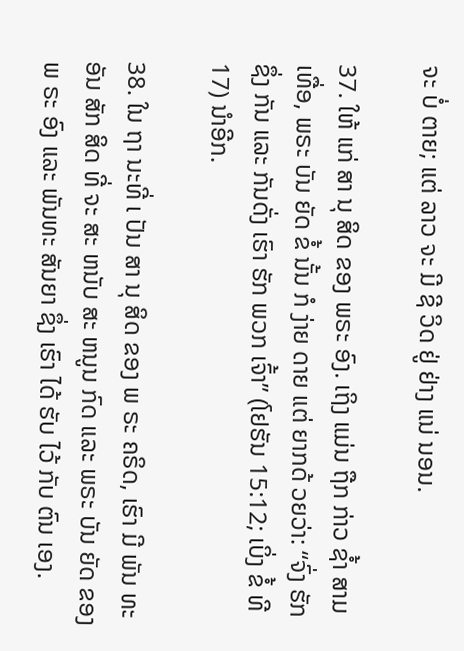ຈະ ບໍ່ ຕາຍ; ແຕ່ ລາວ ຈະ ມີ ຊີ ວິດ ຢູ່ ຢ່າງ ແນ່ ນອນ.

37. ໃຫ້ ແກ່ ສາ ນຸ ສິດ ຂອງ ພຣະ ອົງ. ເຖິງ ແມ່ນ ຖືກ ກ່າວ ຊ້ຳ ສາມ ເທື່ອ, ພຣະ ບັນ ຍັດ ຂໍ້ ນັ້ນ ກໍ ງ່າຍ ດາຍ ແຕ່ ຍາກດ້ ວຍວ່າ: “ຈົ່ງ ຮັກ ຊຶ່ງ ກັນ ແລະ ກັນດັ່ງ ເຮົາ ຮັກ ພວກ ເຈົ້າ” (ໂຢຮັນ 15:12; ເບິ່ງ ຂໍ້ ທີ 17) ນໍາອີກ.

38. ໃນ ຖາ ນະທີ່ ເ ປັນ ສາ ນຸ ສິດ ຂອງ ພ ຣະ ຄຣິດ, ເຮົາ ມີ ພັນ ທະ ອັນ ສັກ ສິດ ທີ່ ຈະ ສະ ຫນັບ ສະ ຫນູນ ກົດ ແລະ ພຣະ ບັນ ຍັດ ຂອງ ພ ຣະ ອົງ ແລະ ພັນທະ ສັນຍາ ຊຶ່ງ ເຮົາ ໄດ້ ຮັບ ໄວ້ ກັບ ຕົນ ເອງ.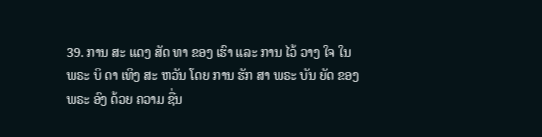39. ການ ສະ ແດງ ສັດ ທາ ຂອງ ເຮົາ ແລະ ການ ໄວ້ ວາງ ໃຈ ໃນ ພຣະ ບິ ດາ ເທິງ ສະ ຫວັນ ໂດຍ ການ ຮັກ ສາ ພຣະ ບັນ ຍັດ ຂອງ ພຣະ ອົງ ດ້ວຍ ຄວາມ ຊື່ນ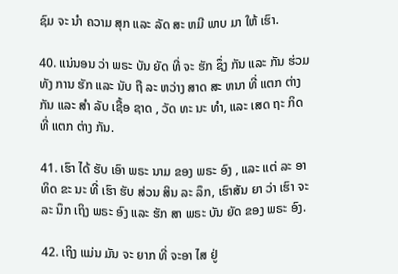ຊົມ ຈະ ນໍາ ຄວາມ ສຸກ ແລະ ລັດ ສະ ຫມີ ພາບ ມາ ໃຫ້ ເຮົາ.

40. ແນ່ນອນ ວ່າ ພຣະ ບັນ ຍັດ ທີ່ ຈະ ຮັກ ຊຶ່ງ ກັນ ແລະ ກັນ ຮ່ວມ ທັງ ການ ຮັກ ແລະ ນັບ ຖື ລະ ຫວ່າງ ສາດ ສະ ຫນາ ທີ່ ແຕກ ຕ່າງ ກັນ ແລະ ສໍາ ລັບ ເຊື້ອ ຊາດ , ວັດ ທະ ນະ ທໍາ, ແລະ ເສດ ຖະ ກິດທີ່ ແຕກ ຕ່າງ ກັນ.

41. ເຮົາ ໄດ້ ຮັບ ເອົາ ພຣະ ນາມ ຂອງ ພຣະ ອົງ , ແລະ ແຕ່ ລະ ອາ ທິດ ຂະ ນະ ທີ່ ເຮົາ ຮັບ ສ່ວນ ສິນ ລະ ລຶກ, ເຮົາສັນ ຍາ ວ່າ ເຮົາ ຈະ ລະ ນຶກ ເຖິງ ພຣະ ອົງ ແລະ ຮັກ ສາ ພຣະ ບັນ ຍັດ ຂອງ ພຣະ ອົງ.

42. ເຖິງ ແມ່ນ ມັນ ຈະ ຍາກ ທີ່ ຈະອາ ໄສ ຢູ່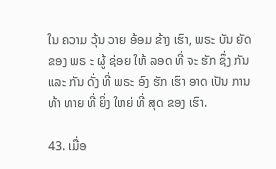ໃນ ຄວາມ ວຸ້ນ ວາຍ ອ້ອມ ຂ້າງ ເຮົາ, ພຣະ ບັນ ຍັດ ຂອງ ພຣ ະ ຜູ້ ຊ່ອຍ ໃຫ້ ລອດ ທີ່ ຈະ ຮັກ ຊຶ່ງ ກັນ ແລະ ກັນ ດັ່ງ ທີ່ ພຣະ ອົງ ຮັກ ເຮົາ ອາດ ເປັນ ການ ທ້າ ທາຍ ທີ່ ຍິ່ງ ໃຫຍ່ ທີ່ ສຸດ ຂອງ ເຮົາ.

43. ເມື່ອ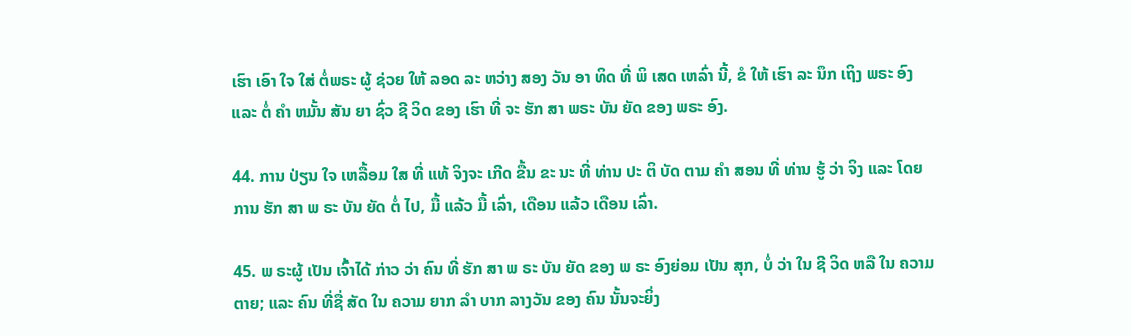ເຮົາ ເອົາ ໃຈ ໃສ່ ຕໍ່ພຣະ ຜູ້ ຊ່ວຍ ໃຫ້ ລອດ ລະ ຫວ່າງ ສອງ ວັນ ອາ ທິດ ທີ່ ພິ ເສດ ເຫລົ່າ ນີ້, ຂໍ ໃຫ້ ເຮົາ ລະ ນຶກ ເຖິງ ພຣະ ອົງ ແລະ ຕໍ່ ຄໍາ ຫມັ້ນ ສັນ ຍາ ຊົ່ວ ຊີ ວິດ ຂອງ ເຮົາ ທີ່ ຈະ ຮັກ ສາ ພຣະ ບັນ ຍັດ ຂອງ ພຣະ ອົງ.

44. ການ ປ່ຽນ ໃຈ ເຫລື້ອມ ໃສ ທີ່ ແທ້ ຈິງຈະ ເກີດ ຂື້ນ ຂະ ນະ ທີ່ ທ່ານ ປະ ຕິ ບັດ ຕາມ ຄໍາ ສອນ ທີ່ ທ່ານ ຮູ້ ວ່າ ຈິງ ແລະ ໂດຍ ການ ຮັກ ສາ ພ ຣະ ບັນ ຍັດ ຕໍ່ ໄປ, ມື້ ແລ້ວ ມື້ ເລົ່າ, ເດືອນ ແລ້ວ ເດືອນ ເລົ່າ.

45. ພ ຣະຜູ້ ເປັນ ເຈົ້າໄດ້ ກ່າວ ວ່າ ຄົນ ທີ່ ຮັກ ສາ ພ ຣະ ບັນ ຍັດ ຂອງ ພ ຣະ ອົງຍ່ອມ ເປັນ ສຸກ, ບໍ່ ວ່າ ໃນ ຊີ ວິດ ຫລື ໃນ ຄວາມ ຕາຍ; ແລະ ຄົນ ທີ່ຊື່ ສັດ ໃນ ຄວາມ ຍາກ ລໍາ ບາກ ລາງວັນ ຂອງ ຄົນ ນັ້ນຈະຍິ່ງ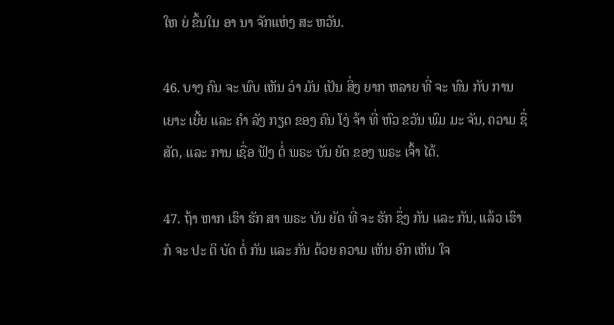ໃຫ ຍ່ ຂຶ້ນໃນ ອາ ນາ ຈັກແຫ່ງ ສະ ຫວັນ.

46. ບາງ ຄົນ ຈະ ພົບ ເຫັນ ວ່າ ມັນ ເປັນ ສິ່ງ ຍາກ ຫລາຍ ທີ່ ຈະ ທົນ ກັບ ການ ເຍາະ ເຍີ້ຍ ແລະ ຄໍາ ລັງ ກຽດ ຂອງ ຄົນ ໂງ່ ຈ້າ ທີ່ ຫົວ ຂວັນ ພົມ ມະ ຈັນ, ຄວາມ ຊື່ ສັດ, ແລະ ການ ເຊື່ອ ຟັງ ຕໍ່ ພຣະ ບັນ ຍັດ ຂອງ ພຣະ ເຈົ້າ ໄດ້.

47. ຖ້າ ຫາກ ເຮົາ ຮັກ ສາ ພຣະ ບັນ ຍັດ ທີ່ ຈະ ຮັກ ຊຶ່ງ ກັນ ແລະ ກັນ, ແລ້ວ ເຮົາ ກໍ ຈະ ປະ ຕິ ບັດ ຕໍ່ ກັນ ແລະ ກັນ ດ້ວຍ ຄວາມ ເຫັນ ອົກ ເຫັນ ໃຈ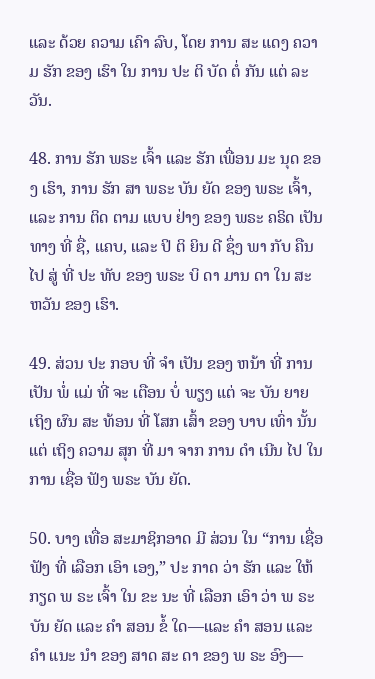ແລະ ດ້ວຍ ຄວາມ ເຄົາ ລົບ, ໂດຍ ການ ສະ ແດງ ຄວາມ ຮັກ ຂອງ ເຮົາ ໃນ ການ ປະ ຕິ ບັດ ຕໍ່ ກັນ ແຕ່ ລະ ວັນ.

48. ການ ຮັກ ພຣະ ເຈົ້າ ແລະ ຮັກ ເພື່ອນ ມະ ນຸດ ຂອງ ເຮົາ, ການ ຮັກ ສາ ພຣະ ບັນ ຍັດ ຂອງ ພຣະ ເຈົ້າ, ແລະ ການ ຕິດ ຕາມ ແບບ ຢ່າງ ຂອງ ພຣະ ຄຣິດ ເປັນ ທາງ ທີ່ ຊື່, ແຄບ, ແລະ ປິ ຕິ ຍິນ ດີ ຊຶ່ງ ພາ ກັບ ຄືນ ໄປ ສູ່ ທີ່ ປະ ທັບ ຂອງ ພຣະ ບິ ດາ ມານ ດາ ໃນ ສະ ຫວັນ ຂອງ ເຮົາ.

49. ສ່ວນ ປະ ກອບ ທີ່ ຈໍາ ເປັນ ຂອງ ຫນ້າ ທີ່ ການ ເປັນ ພໍ່ ແມ່ ທີ່ ຈະ ເຕືອນ ບໍ່ ພຽງ ແຕ່ ຈະ ບັນ ຍາຍ ເຖິງ ຜົນ ສະ ທ້ອນ ທີ່ ໂສກ ເສົ້າ ຂອງ ບາບ ເທົ່າ ນັ້ນ ແຕ່ ເຖິງ ຄວາມ ສຸກ ທີ່ ມາ ຈາກ ການ ດໍາ ເນີນ ໄປ ໃນ ການ ເຊື່ອ ຟັງ ພຣະ ບັນ ຍັດ.

50. ບາງ ເທື່ອ ສະມາຊິກອາດ ມີ ສ່ວນ ໃນ “ການ ເຊື່ອ ຟັງ ທີ່ ເລືອກ ເອົາ ເອງ,” ປະ ກາດ ວ່າ ຮັກ ແລະ ໃຫ້ ກຽດ ພ ຣະ ເຈົ້າ ໃນ ຂະ ນະ ທີ່ ເລືອກ ເອົາ ວ່າ ພ ຣະ ບັນ ຍັດ ແລະ ຄໍາ ສອນ ຂໍ້ ໃດ—ແລະ ຄໍາ ສອນ ແລະ ຄໍາ ແນະ ນໍາ ຂອງ ສາດ ສະ ດາ ຂອງ ພ ຣະ ອົງ—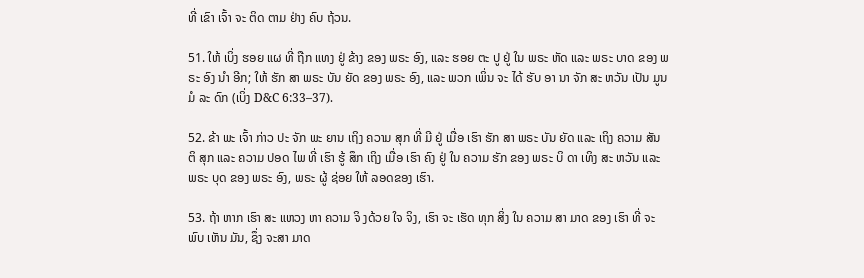ທີ່ ເຂົາ ເຈົ້າ ຈະ ຕິດ ຕາມ ຢ່າງ ຄົບ ຖ້ວນ.

51. ໃຫ້ ເບິ່ງ ຮອຍ ແຜ ທີ່ ຖືກ ແທງ ຢູ່ ຂ້າງ ຂອງ ພຣະ ອົງ, ແລະ ຮອຍ ຕະ ປູ ຢູ່ ໃນ ພຣະ ຫັດ ແລະ ພຣະ ບາດ ຂອງ ພຣະ ອົງ ນໍາ ອີກ; ໃຫ້ ຮັກ ສາ ພຣະ ບັນ ຍັດ ຂອງ ພຣະ ອົງ, ແລະ ພວກ ເພິ່ນ ຈະ ໄດ້ ຮັບ ອາ ນາ ຈັກ ສະ ຫວັນ ເປັນ ມູນ ມໍ ລະ ດົກ (ເບິ່ງ D&C 6:33–37).

52. ຂ້າ ພະ ເຈົ້າ ກ່າວ ປະ ຈັກ ພະ ຍານ ເຖິງ ຄວາມ ສຸກ ທີ່ ມີ ຢູ່ ເມື່ອ ເຮົາ ຮັກ ສາ ພຣະ ບັນ ຍັດ ແລະ ເຖິງ ຄວາມ ສັນ ຕິ ສຸກ ແລະ ຄວາມ ປອດ ໄພ ທີ່ ເຮົາ ຮູ້ ສຶກ ເຖິງ ເມື່ອ ເຮົາ ຄົງ ຢູ່ ໃນ ຄວາມ ຮັກ ຂອງ ພຣະ ບິ ດາ ເທິງ ສະ ຫວັນ ແລະ ພຣະ ບຸດ ຂອງ ພຣະ ອົງ, ພຣະ ຜູ້ ຊ່ອຍ ໃຫ້ ລອດຂອງ ເຮົາ.

53. ຖ້າ ຫາກ ເຮົາ ສະ ແຫວງ ຫາ ຄວາມ ຈິ ງດ້ວຍ ໃຈ ຈິງ, ເຮົາ ຈະ ເຮັດ ທຸກ ສິ່ງ ໃນ ຄວາມ ສາ ມາດ ຂອງ ເຮົາ ທີ່ ຈະ ພົບ ເຫັນ ມັນ, ຊຶ່ງ ຈະສາ ມາດ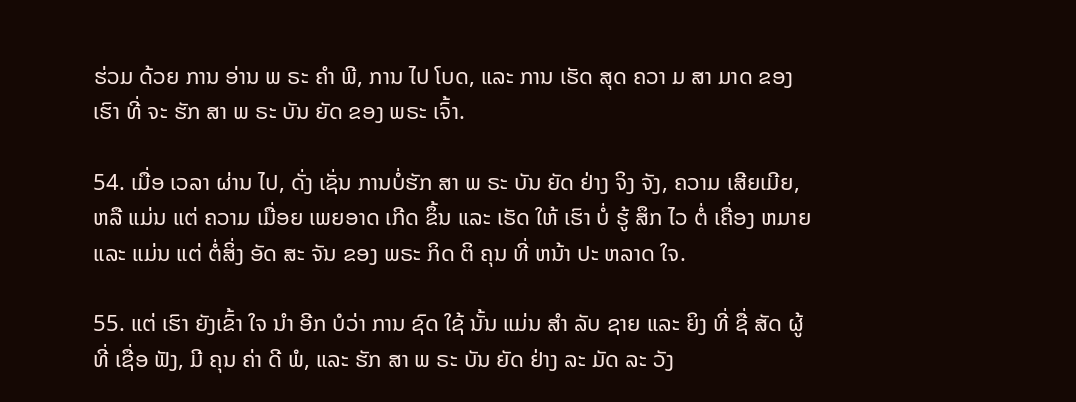ຮ່ວມ ດ້ວຍ ການ ອ່ານ ພ ຣະ ຄໍາ ພີ, ການ ໄປ ໂບດ, ແລະ ການ ເຮັດ ສຸດ ຄວາ ມ ສາ ມາດ ຂອງ ເຮົາ ທີ່ ຈະ ຮັກ ສາ ພ ຣະ ບັນ ຍັດ ຂອງ ພຣະ ເຈົ້າ.

54. ເມື່ອ ເວລາ ຜ່ານ ໄປ, ດັ່ງ ເຊັ່ນ ການບໍ່ຮັກ ສາ ພ ຣະ ບັນ ຍັດ ຢ່າງ ຈິງ ຈັງ, ຄວາມ ເສີຍເມີຍ, ຫລື ແມ່ນ ແຕ່ ຄວາມ ເມື່ອຍ ເພຍອາດ ເກີດ ຂຶ້ນ ແລະ ເຮັດ ໃຫ້ ເຮົາ ບໍ່ ຮູ້ ສຶກ ໄວ ຕໍ່ ເຄື່ອງ ຫມາຍ ແລະ ແມ່ນ ແຕ່ ຕໍ່ສິ່ງ ອັດ ສະ ຈັນ ຂອງ ພຣະ ກິດ ຕິ ຄຸນ ທີ່ ຫນ້າ ປະ ຫລາດ ໃຈ.

55. ແຕ່ ເຮົາ ຍັງເຂົ້າ ໃຈ ນໍາ ອີກ ບໍວ່າ ການ ຊົດ ໃຊ້ ນັ້ນ ແມ່ນ ສໍາ ລັບ ຊາຍ ແລະ ຍິງ ທີ່ ຊື່ ສັດ ຜູ້ ທີ່ ເຊື່ອ ຟັງ, ມີ ຄຸນ ຄ່າ ດີ ພໍ, ແລະ ຮັກ ສາ ພ ຣະ ບັນ ຍັດ ຢ່າງ ລະ ມັດ ລະ ວັງ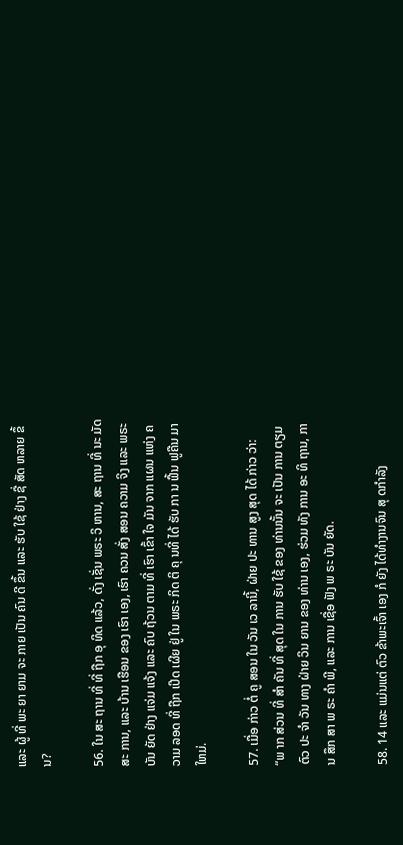ແລະ ຜູ້ ທີ່ ພະ ຍາ ຍາມ ຈະ ກາຍ ເປັນ ຄົນ ດີ ຂຶ້ນ ແລະ ຮັບ ໃຊ້ ຢ່າງ ຊື່ ສັດ ຫລາຍ ຂຶ້ນ?

56. ໃນ ສະ ຖານ ທີ່ ທີ່ ຖືກ ອຸ ທິດ ແລ້ວ, ດັ່ງ ເຊັ່ນ ພຣະ ວິ ຫານ, ສະ ຖານ ທີ່ ນະ ມັດ ສະ ການ, ແລະ ບ້ານ ເຮືອນ ຂອງ ເຮົາ ເອງ, ເຮົາ ຄວນ ສັ່ງ ສອນ ຄວາມ ຈິງ ແລະ ພຣະ ບັນ ຍັດ ຢ່າງ ແຈ່ມ ແຈ້ງ ແລະ ຄົບ ຖ້ວນ ຕາມ ທີ່ ເຮົາ ເຂົ້າ ໃຈ ມັນ ຈາກ ແຜນ ແຫ່ງ ຄວາມ ລອດ ທີ່ ຖືກ ເປີດ ເຜີຍ ຢູ່ ໃນ ພຣະ ກິດ ຕິ ຄຸ ນທີ່ ໄດ້ ຮັບ ກາ ນ ຟື້ນ ຟູຄືນ ມາ ໃຫມ່.

57. ເມື່ອ ກ່າວ ຕໍ່ ຄູ ສອນ ໃນ ວັນ ເວ ລານີ້, ຝ່າຍ ປະ ທານ ສູງ ສຸດ ໄດ້ ກ່າວ ວ່າ: “ພ າກ ສ່ວນ ທີ່ ສໍາ ຄັນ ທີ່ ສຸດ ໃນ ການ ຮັບ ໃຊ້ ຂອງ ທ່ານນັ້ນ ຈະ ເປັນ ການ ຕຽມ ຕົວ ປະ ຈໍາ ວັນ ທາງ ຝ່າຍ ວິນ ຍານ ຂອງ ທ່ານ ເອງ, ຮ່ວມ ທັງ ການ ອະ ທິ ຖານ, ການ ສຶກ ສາ ພ ຣະ ຄໍາ ພີ, ແລະ ການ ເຊື່ອ ຟັງ ພ ຣະ ບັນ ຍັດ.

58. 14 ແລະ ແມ່ນແຕ່ ຕົວ ຂ້າພະເຈົ້າ ເອງ ກໍ ຍັງ ໄດ້ທໍາງານຈົນ ສຸ ດກໍາລັງ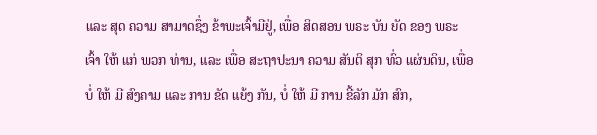ແລະ ສຸດ ຄວາມ ສາມາດຊຶ່ງ ຂ້າພະເຈົ້າມີຢູ່, ເພື່ອ ສິດສອນ ພຣະ ບັນ ຍັດ ຂອງ ພຣະ ເຈົ້າ ໃຫ້ ແກ່ ພວກ ທ່ານ, ແລະ ເພື່ອ ສະຖາປະນາ ຄວາມ ສັນຕິ ສຸກ ທົ່ວ ແຜ່ນດິນ, ເພື່ອ ບໍ່ ໃຫ້ ມີ ສົງຄາມ ແລະ ການ ຂັດ ແຍ້ງ ກັນ, ບໍ່ ໃຫ້ ມີ ການ ຂີ້ລັກ ມັກ ສົກ,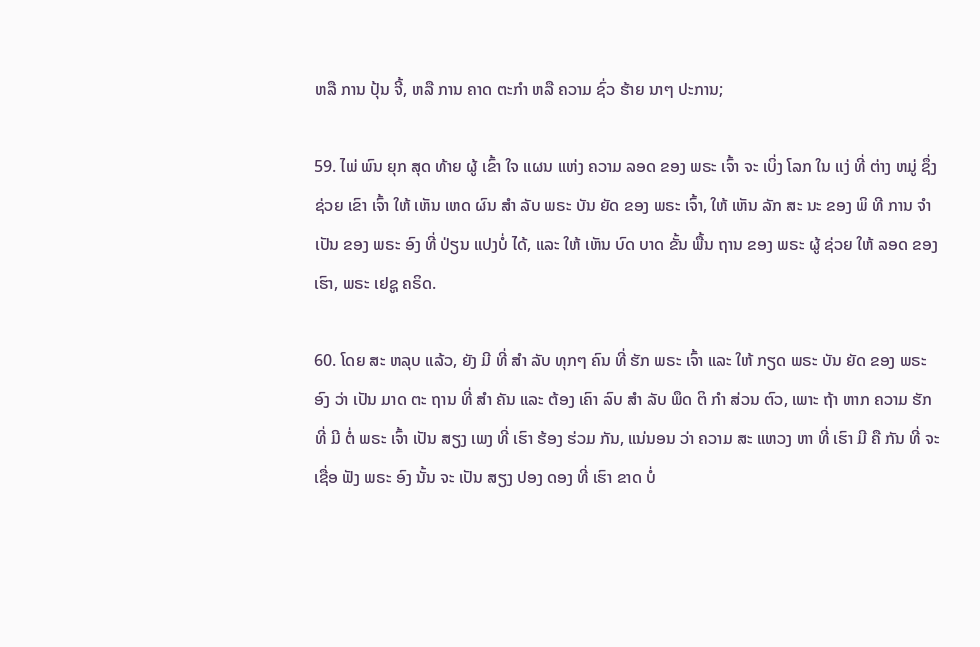ຫລື ການ ປຸ້ນ ຈີ້, ຫລື ການ ຄາດ ຕະກໍາ ຫລື ຄວາມ ຊົ່ວ ຮ້າຍ ນາໆ ປະການ;

59. ໄພ່ ພົນ ຍຸກ ສຸດ ທ້າຍ ຜູ້ ເຂົ້າ ໃຈ ແຜນ ແຫ່ງ ຄວາມ ລອດ ຂອງ ພຣະ ເຈົ້າ ຈະ ເບິ່ງ ໂລກ ໃນ ແງ່ ທີ່ ຕ່າງ ຫມູ່ ຊຶ່ງ ຊ່ວຍ ເຂົາ ເຈົ້າ ໃຫ້ ເຫັນ ເຫດ ຜົນ ສໍາ ລັບ ພຣະ ບັນ ຍັດ ຂອງ ພຣະ ເຈົ້າ, ໃຫ້ ເຫັນ ລັກ ສະ ນະ ຂອງ ພິ ທີ ການ ຈໍາ ເປັນ ຂອງ ພຣະ ອົງ ທີ່ ປ່ຽນ ແປງບໍ່ ໄດ້, ແລະ ໃຫ້ ເຫັນ ບົດ ບາດ ຂັ້ນ ພື້ນ ຖານ ຂອງ ພຣະ ຜູ້ ຊ່ວຍ ໃຫ້ ລອດ ຂອງ ເຮົາ, ພຣະ ເຢຊູ ຄຣິດ.

60. ໂດຍ ສະ ຫລຸບ ແລ້ວ, ຍັງ ມີ ທີ່ ສໍາ ລັບ ທຸກໆ ຄົນ ທີ່ ຮັກ ພຣະ ເຈົ້າ ແລະ ໃຫ້ ກຽດ ພຣະ ບັນ ຍັດ ຂອງ ພຣະ ອົງ ວ່າ ເປັນ ມາດ ຕະ ຖານ ທີ່ ສໍາ ຄັນ ແລະ ຕ້ອງ ເຄົາ ລົບ ສໍາ ລັບ ພຶດ ຕິ ກໍາ ສ່ວນ ຕົວ, ເພາະ ຖ້າ ຫາກ ຄວາມ ຮັກ ທີ່ ມີ ຕໍ່ ພຣະ ເຈົ້າ ເປັນ ສຽງ ເພງ ທີ່ ເຮົາ ຮ້ອງ ຮ່ວມ ກັນ, ແນ່ນອນ ວ່າ ຄວາມ ສະ ແຫວງ ຫາ ທີ່ ເຮົາ ມີ ຄື ກັນ ທີ່ ຈະ ເຊື່ອ ຟັງ ພຣະ ອົງ ນັ້ນ ຈະ ເປັນ ສຽງ ປອງ ດອງ ທີ່ ເຮົາ ຂາດ ບໍ່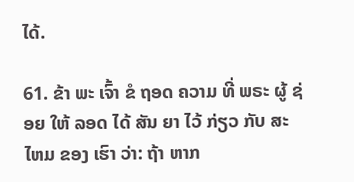ໄດ້.

61. ຂ້າ ພະ ເຈົ້າ ຂໍ ຖອດ ຄວາມ ທີ່ ພຣະ ຜູ້ ຊ່ອຍ ໃຫ້ ລອດ ໄດ້ ສັນ ຍາ ໄວ້ ກ່ຽວ ກັບ ສະ ໄຫມ ຂອງ ເຮົາ ວ່າ: ຖ້າ ຫາກ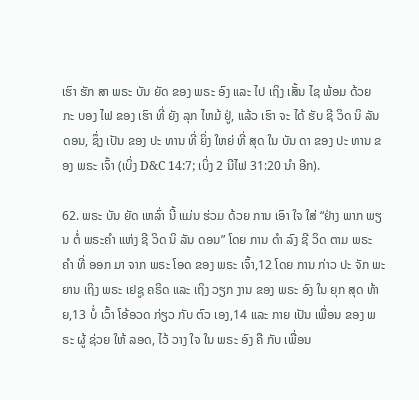ເຮົາ ຮັກ ສາ ພຣະ ບັນ ຍັດ ຂອງ ພຣະ ອົງ ແລະ ໄປ ເຖິງ ເສັ້ນ ໄຊ ພ້ອມ ດ້ວຍ ກະ ບອງ ໄຟ ຂອງ ເຮົາ ທີ່ ຍັງ ລຸກ ໄຫມ້ ຢູ່, ແລ້ວ ເຮົາ ຈະ ໄດ້ ຮັບ ຊີ ວິດ ນິ ລັນ ດອນ, ຊຶ່ງ ເປັນ ຂອງ ປະ ທານ ທີ່ ຍິ່ງ ໃຫຍ່ ທີ່ ສຸດ ໃນ ບັນ ດາ ຂອງ ປະ ທານ ຂອງ ພຣະ ເຈົ້າ (ເບິ່ງ D&C 14:7; ເບິ່ງ 2 ນີໄຟ 31:20 ນໍາ ອີກ).

62. ພຣະ ບັນ ຍັດ ເຫລົ່າ ນີ້ ແມ່ນ ຮ່ວມ ດ້ວຍ ການ ເອົາ ໃຈ ໃສ່ “ຢ່າງ ພາກ ພຽນ ຕໍ່ ພຣະຄໍາ ແຫ່ງ ຊີ ວິດ ນິ ລັນ ດອນ” ໂດຍ ການ ດໍາ ລົງ ຊີ ວິດ ຕາມ ພຣະ ຄໍາ ທີ່ ອອກ ມາ ຈາກ ພຣະ ໂອດ ຂອງ ພຣະ ເຈົ້າ,12 ໂດຍ ການ ກ່າວ ປະ ຈັກ ພະ ຍານ ເຖິງ ພຣະ ເຢຊູ ຄຣິດ ແລະ ເຖິງ ວຽກ ງານ ຂອງ ພຣະ ອົງ ໃນ ຍຸກ ສຸດ ທ້າຍ,13 ບໍ່ ເວົ້າ ໂອ້ອວດ ກ່ຽວ ກັບ ຕົວ ເອງ,14 ແລະ ກາຍ ເປັນ ເພື່ອນ ຂອງ ພຣະ ຜູ້ ຊ່ວຍ ໃຫ້ ລອດ, ໄວ້ ວາງ ໃຈ ໃນ ພຣະ ອົງ ຄື ກັບ ເພື່ອນ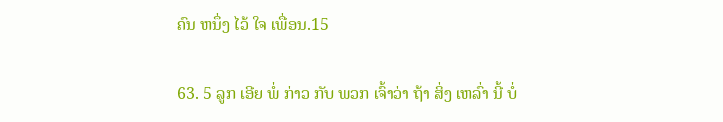ຄົນ ຫນຶ່ງ ໄວ້ ໃຈ ເພື່ອນ.15

63. 5 ລູກ ເອີຍ ພໍ່ ກ່າວ ກັບ ພວກ ເຈົ້າວ່າ ຖ້າ ສິ່ງ ເຫລົ່າ ນີ້ ບໍ່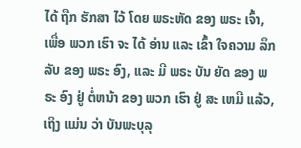ໄດ້ ຖືກ ຮັກສາ ໄວ້ ໂດຍ ພຣະຫັດ ຂອງ ພຣະ ເຈົ້າ, ເພື່ອ ພວກ ເຮົາ ຈະ ໄດ້ ອ່ານ ແລະ ເຂົ້າ ໃຈຄວາມ ລຶກລັບ ຂອງ ພຣະ ອົງ, ແລະ ມີ ພຣະ ບັນ ຍັດ ຂອງ ພຣະ ອົງ ຢູ່ ຕໍ່ຫນ້າ ຂອງ ພວກ ເຮົາ ຢູ່ ສະ ເຫມີ ແລ້ວ, ເຖິງ ແມ່ນ ວ່າ ບັນພະບຸລຸ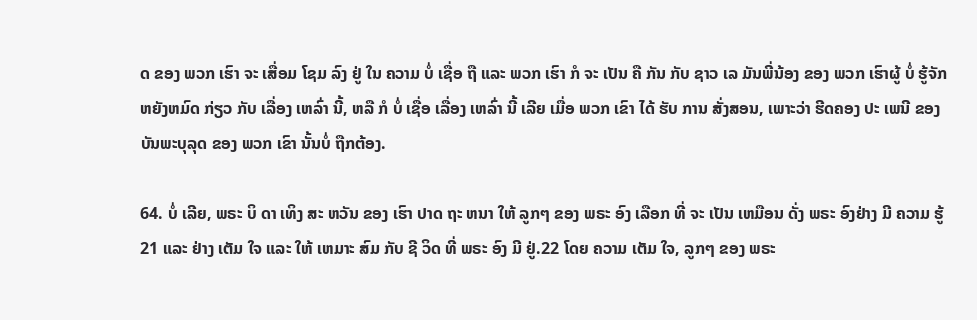ດ ຂອງ ພວກ ເຮົາ ຈະ ເສື່ອມ ໂຊມ ລົງ ຢູ່ ໃນ ຄວາມ ບໍ່ ເຊື່ອ ຖື ແລະ ພວກ ເຮົາ ກໍ ຈະ ເປັນ ຄື ກັນ ກັບ ຊາວ ເລ ມັນພີ່ນ້ອງ ຂອງ ພວກ ເຮົາຜູ້ ບໍ່ ຮູ້ຈັກ ຫຍັງຫມົດ ກ່ຽວ ກັບ ເລື່ອງ ເຫລົ່າ ນີ້, ຫລື ກໍ ບໍ່ ເຊື່ອ ເລື່ອງ ເຫລົ່າ ນີ້ ເລີຍ ເມື່ອ ພວກ ເຂົາ ໄດ້ ຮັບ ການ ສັ່ງສອນ, ເພາະວ່າ ຮີດຄອງ ປະ ເພນີ ຂອງ ບັນພະບຸລຸດ ຂອງ ພວກ ເຂົາ ນັ້ນບໍ່ ຖືກຕ້ອງ.

64. ບໍ່ ເລີຍ, ພຣະ ບິ ດາ ເທິງ ສະ ຫວັນ ຂອງ ເຮົາ ປາດ ຖະ ຫນາ ໃຫ້ ລູກໆ ຂອງ ພຣະ ອົງ ເລືອກ ທີ່ ຈະ ເປັນ ເຫມືອນ ດັ່ງ ພຣະ ອົງຢ່າງ ມີ ຄວາມ ຮູ້21 ແລະ ຢ່າງ ເຕັມ ໃຈ ແລະ ໃຫ້ ເຫມາະ ສົມ ກັບ ຊີ ວິດ ທີ່ ພຣະ ອົງ ມີ ຢູ່.22 ໂດຍ ຄວາມ ເຕັມ ໃຈ, ລູກໆ ຂອງ ພຣະ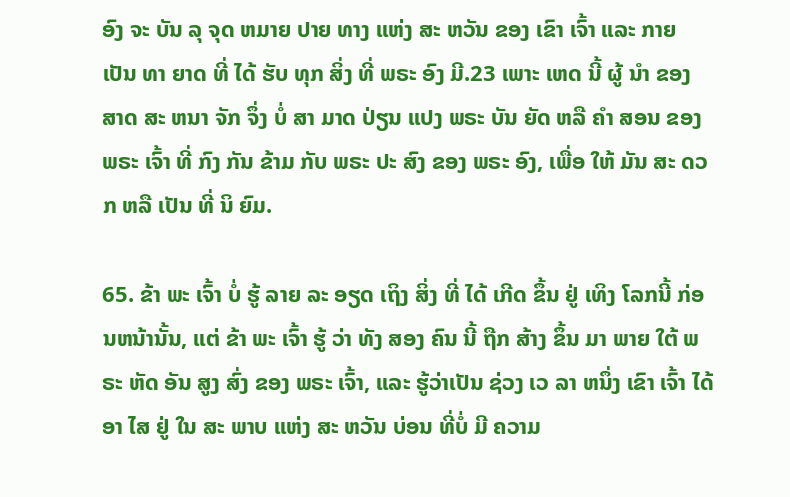ອົງ ຈະ ບັນ ລຸ ຈຸດ ຫມາຍ ປາຍ ທາງ ແຫ່ງ ສະ ຫວັນ ຂອງ ເຂົາ ເຈົ້າ ແລະ ກາຍ ເປັນ ທາ ຍາດ ທີ່ ໄດ້ ຮັບ ທຸກ ສິ່ງ ທີ່ ພຣະ ອົງ ມີ.23 ເພາະ ເຫດ ນີ້ ຜູ້ ນໍາ ຂອງ ສາດ ສະ ຫນາ ຈັກ ຈຶ່ງ ບໍ່ ສາ ມາດ ປ່ຽນ ແປງ ພຣະ ບັນ ຍັດ ຫລື ຄໍາ ສອນ ຂອງ ພຣະ ເຈົ້າ ທີ່ ກົງ ກັນ ຂ້າມ ກັບ ພຣະ ປະ ສົງ ຂອງ ພຣະ ອົງ, ເພື່ອ ໃຫ້ ມັນ ສະ ດວກ ຫລື ເປັນ ທີ່ ນິ ຍົມ.

65. ຂ້າ ພະ ເຈົ້າ ບໍ່ ຮູ້ ລາຍ ລະ ອຽດ ເຖິງ ສິ່ງ ທີ່ ໄດ້ ເກີດ ຂຶ້ນ ຢູ່ ເທິງ ໂລກນີ້ ກ່ອນຫນ້ານັ້ນ, ແຕ່ ຂ້າ ພະ ເຈົ້າ ຮູ້ ວ່າ ທັງ ສອງ ຄົນ ນີ້ ຖືກ ສ້າງ ຂຶ້ນ ມາ ພາຍ ໃຕ້ ພ ຣະ ຫັດ ອັນ ສູງ ສົ່ງ ຂອງ ພຣະ ເຈົ້າ, ແລະ ຮູ້ວ່າເປັນ ຊ່ວງ ເວ ລາ ຫນຶ່ງ ເຂົາ ເຈົ້າ ໄດ້ ອາ ໄສ ຢູ່ ໃນ ສະ ພາບ ແຫ່ງ ສະ ຫວັນ ບ່ອນ ທີ່ບໍ່ ມີ ຄວາມ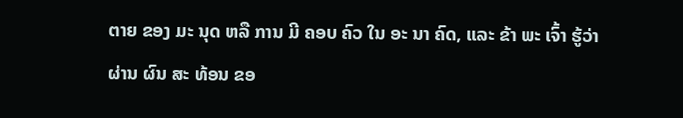ຕາຍ ຂອງ ມະ ນຸດ ຫລື ການ ມີ ຄອບ ຄົວ ໃນ ອະ ນາ ຄົດ, ແລະ ຂ້າ ພະ ເຈົ້າ ຮູ້ວ່າ ຜ່ານ ຜົນ ສະ ທ້ອນ ຂອ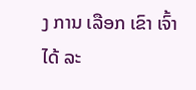ງ ການ ເລືອກ ເຂົາ ເຈົ້າ ໄດ້ ລະ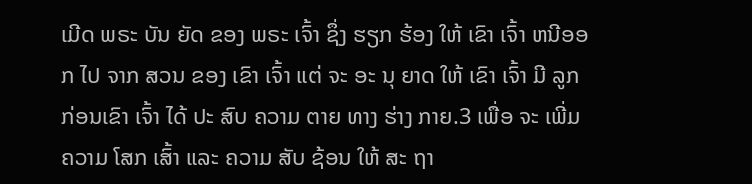ເມີດ ພຣະ ບັນ ຍັດ ຂອງ ພຣະ ເຈົ້າ ຊຶ່ງ ຮຽກ ຮ້ອງ ໃຫ້ ເຂົາ ເຈົ້າ ຫນີອອກ ໄປ ຈາກ ສວນ ຂອງ ເຂົາ ເຈົ້າ ແຕ່ ຈະ ອະ ນຸ ຍາດ ໃຫ້ ເຂົາ ເຈົ້າ ມີ ລູກ ກ່ອນເຂົາ ເຈົ້າ ໄດ້ ປະ ສົບ ຄວາມ ຕາຍ ທາງ ຮ່າງ ກາຍ.3 ເພື່ອ ຈະ ເພີ່ມ ຄວາມ ໂສກ ເສົ້າ ແລະ ຄວາມ ສັບ ຊ້ອນ ໃຫ້ ສະ ຖາ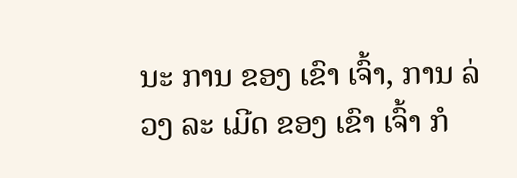ນະ ການ ຂອງ ເຂົາ ເຈົ້າ, ການ ລ່ວງ ລະ ເມີດ ຂອງ ເຂົາ ເຈົ້າ ກໍ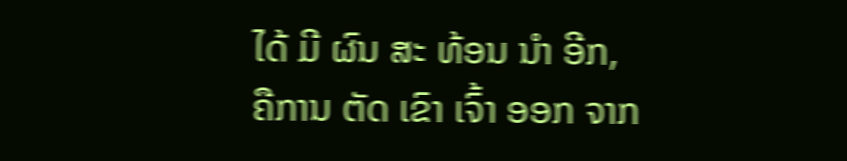ໄດ້ ມີ ຜົນ ສະ ທ້ອນ ນໍາ ອີກ, ຄືການ ຕັດ ເຂົາ ເຈົ້າ ອອກ ຈາກ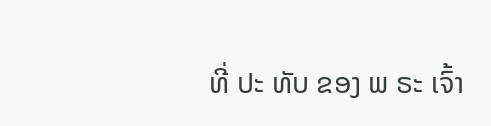ທີ່ ປະ ທັບ ຂອງ ພ ຣະ ເຈົ້າ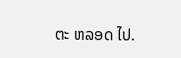ຕະ ຫລອດ ໄປ.